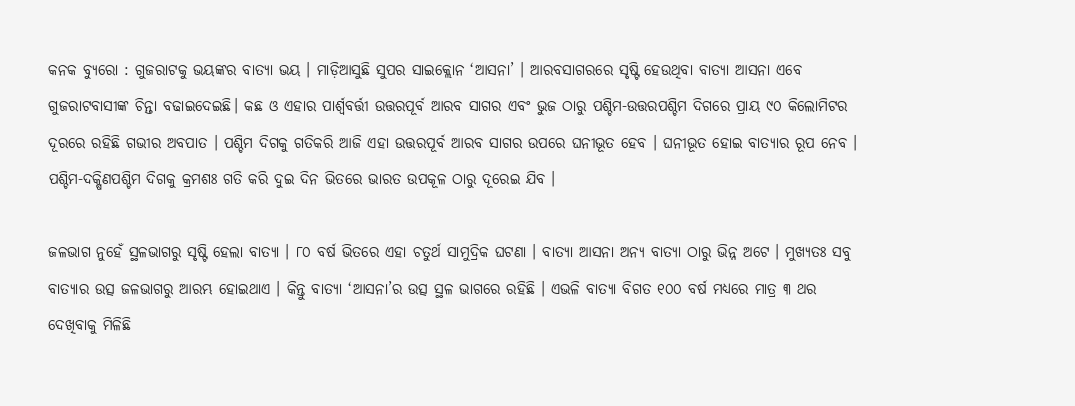କନକ ବ୍ୟୁରୋ : ଗୁଜରାଟକୁ ଭୟଙ୍କର ବାତ୍ୟା ଭୟ । ମାଡ଼ିଆସୁଛି ସୁପର ସାଇକ୍ଲୋନ ‘ଆସନା’ । ଆରବସାଗରରେ ସୃଷ୍ଟି ହେଉଥିବା ବାତ୍ୟା ଆସନା ଏବେ ଗୁଜରାଟବାସୀଙ୍କ ଚିନ୍ତା ବଢାଇଦେଇଛି। କଛ ଓ ଏହାର ପାର୍ଶ୍ୱବର୍ତ୍ତୀ ଉତ୍ତରପୂର୍ବ ଆରବ ସାଗର ଏବଂ ଭୁଜ ଠାରୁ ପଶ୍ଚିମ-ଉତ୍ତରପଶ୍ଚିମ ଦିଗରେ ପ୍ରାୟ ୯୦ କିଲୋମିଟର ଦୂରରେ ରହିଛି ଗଭୀର ଅବପାତ । ପଶ୍ଚିମ ଦିଗକୁ ଗତିକରି ଆଜି ଏହା ଉତ୍ତରପୂର୍ବ ଆରବ ସାଗର ଉପରେ ଘନୀଭୂତ ହେବ । ଘନୀଭୂତ ହୋଇ ବାତ୍ୟାର ରୂପ ନେବ । ପଶ୍ଚିମ-ଦକ୍ଷିଣପଶ୍ଚିମ ଦିଗକୁ କ୍ରମଶଃ ଗତି କରି ଦୁଇ ଦିନ ଭିତରେ ଭାରତ ଉପକୂଳ ଠାରୁ ଦୂରେଇ ଯିବ ।

ଜଳଭାଗ ନୁହେଁ ସ୍ଥଳଭାଗରୁ ସୃଷ୍ଟି ହେଲା ବାତ୍ୟା । ୮୦ ବର୍ଷ ଭିତରେ ଏହା ଚତୁର୍ଥ ସାମୁଦ୍ରିକ ଘଟଣା । ବାତ୍ୟା ଆସନା ଅନ୍ୟ ବାତ୍ୟା ଠାରୁ ଭିନ୍ନ ଅଟେ । ମୁଖ୍ୟତଃ ସବୁ ବାତ୍ୟାର ଉତ୍ସ ଜଳଭାଗରୁ ଆରମ୍ଭ ହୋଇଥାଏ । କିନ୍ତୁ ବାତ୍ୟା ‘ଆସନା’ର ଉତ୍ସ ସ୍ଥଳ ଭାଗରେ ରହିଛି । ଏଭଳି ବାତ୍ୟା ବିଗତ ୧୦୦ ବର୍ଷ ମଧ୍ୟରେ ମାତ୍ର ୩ ଥର ଦେଖିବାକୁ ମିଳିଛି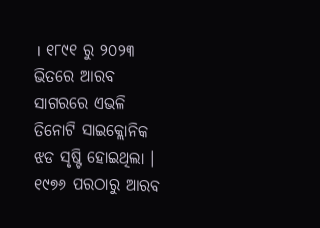। ୧୮୯୧ ରୁ ୨୦୨୩ ଭିତରେ ଆରବ ସାଗରରେ ଏଭଳି ତିନୋଟି ସାଇକ୍ଲୋନିକ ଝଡ ସୃଷ୍ଟି ହୋଇଥିଲା । ୧୯୭୬ ପରଠାରୁ ଆରବ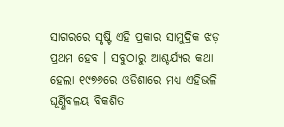ସାଗରରେ ସୃଷ୍ଟି ଏହି ପ୍ରକାର ସାମୁଦ୍ରିକ ଝଡ଼ ପ୍ରଥମ ହେବ । ସବୁଠାରୁ ଆଶ୍ଚର୍ଯ୍ୟର କଥା ହେଲା ୧୯୭୬ରେ ଓଡିଶାରେ ମଧ୍ୟ ଏହିଭଳି ଘୂର୍ଣ୍ଣିବଳୟ ବିକଶିତ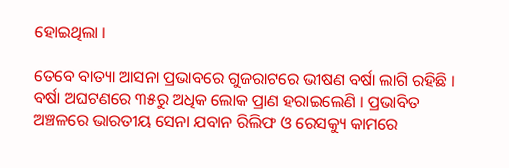ହୋଇଥିଲା ।

ତେବେ ବାତ୍ୟା ଆସନା ପ୍ରଭାବରେ ଗୁଜରାଟରେ ଭୀଷଣ ବର୍ଷା ଲାଗି ରହିଛି । ବର୍ଷା ଅଘଟଣରେ ୩୫ରୁ ଅଧିକ ଲୋକ ପ୍ରାଣ ହରାଇଲେଣି । ପ୍ରଭାବିତ ଅଞ୍ଚଳରେ ଭାରତୀୟ ସେନା ଯବାନ ରିଲିଫ ଓ ରେସକ୍ୟୁ କାମରେ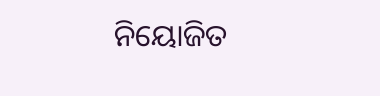ନିୟୋଜିତ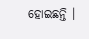ହୋଇଛନ୍ତି ।